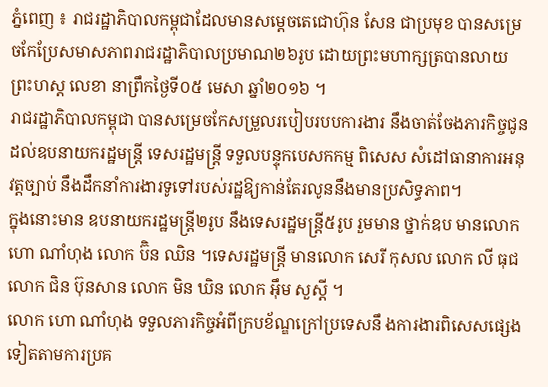ភ្នំពេញ ៖ រាជរដ្ឋាភិបាលកម្ពុជាដែលមានសម្តេចតេជោហ៊ុន សែន ជាប្រមុខ បានសម្រេចកែប្រែសមាសភាពរាជរដ្ឋាភិបាលប្រមាណ២៦រូប ដោយព្រះមហាក្សត្របានលាយព្រះហស្ត លេខា នាព្រឹកថ្ងៃទី០៥ មេសា ឆ្នាំ២០១៦ ។
រាជរដ្ឋាភិបាលកម្ពុជា បានសម្រេចកែសម្រួលរបៀបរបបការងារ នឹងចាត់ចែងភារកិច្ចជូនដល់ឧបនាយករដ្ឋមន្ត្រី ទេសរដ្ឋមន្ត្រី ទទួលបន្ទុកបេសកកម្ម ពិសេស សំដៅធានាការអនុវត្តច្បាប់ នឹងដឹកនាំការងារទូទៅរបស់រដ្ឋឱ្យកាន់តែរលូននឹងមានប្រសិទ្ធភាព។
ក្នុងនោះមាន ឧបនាយករដ្ឋមន្ត្រី២រូប នឹងទេសរដ្ឋមន្ត្រី៥រូប រួមមាន ថ្នាក់ឧប មានលោក ហោ ណាំហុង លោក ប៊ិន ឈិន ។ទេសរដ្ឋមន្ត្រី មានលោក សេរី កុសល លោក លី ធុជ លោក ជិន ប៊ុនសាន លោក មិន ឃិន លោក អ៊ឹម សួស្តី ។
លោក ហោ ណាំហុង ទទួលភារកិច្ចអំពីក្របខ័ណ្ឌក្រៅប្រទេសនឹ ងការងារពិសេសផ្សេងទៀតតាមការប្រគ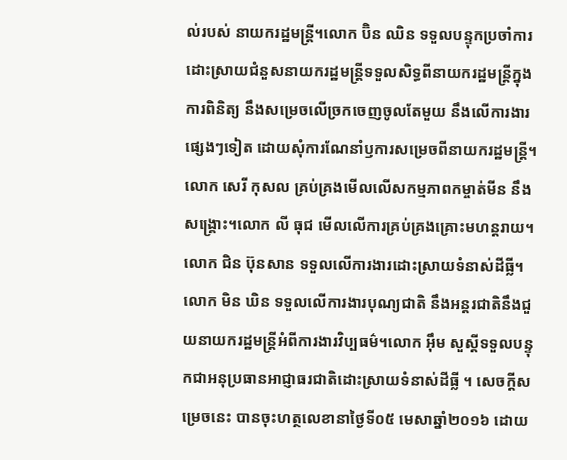ល់របស់ នាយករដ្ឋមន្ត្រី។លោក ប៊ិន ឈិន ទទួលបន្ទុកប្រចាំការដោះស្រាយជំនួសនាយករដ្ឋមន្ត្រីទទួលសិទ្ធពីនាយករដ្ឋមន្ត្រីក្នុងការពិនិត្យ នឹងសម្រេចលើច្រកចេញចូលតែមួយ នឹងលើការងារផ្សេងៗទៀត ដោយសុំការណែនាំឫការសម្រេចពីនាយករដ្ឋមន្ត្រី។ លោក សេរី កុសល គ្រប់គ្រងមើលលើសកម្មភាពកម្ចាត់មីន នឹងសង្គ្រោះ។លោក លី ធុជ មើលលើការគ្រប់គ្រងគ្រោះមហន្តរាយ។ លោក ជិន ប៊ុនសាន ទទួលលើការងារដោះស្រាយទំនាស់ដីធ្លី។ លោក មិន ឃិន ទទួលលើការងារបុណ្យជាតិ នឹងអន្តរជាតិនឹងជួយនាយករដ្ឋមន្ត្រីអំពីការងារវិប្បធម៌។លោក អ៊ឹម សួស្តីទទួលបន្ទុកជាអនុប្រធានអាជ្ញាធរជាតិដោះស្រាយទំនាស់ដីធ្លី ។ សេចក្តីសម្រេចនេះ បានចុះហត្ថលេខានាថ្ងៃទី០៥ មេសាឆ្នាំ២០១៦ ដោយ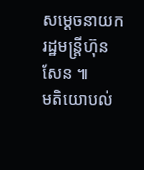សម្តេចនាយករដ្ឋមន្ត្រីហ៊ុន សែន ៕
មតិយោបល់